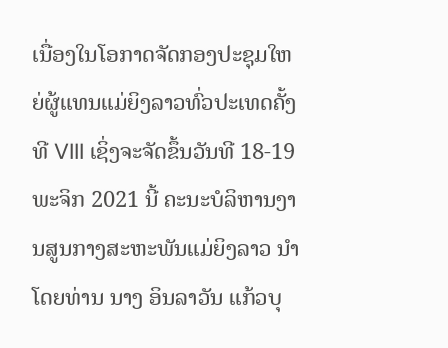ເນື່ອງໃນໂອກາດຈັດກອງປະຊຸມໃຫຍ່ຜູ້ແທນແມ່ຍິງລາວທົ່ວປະເທດຄັ້ງທີ VIII ເຊິ່ງຈະຈັດຂຶ້ນວັນທີ 18-19 ພະຈິກ 2021 ນີ້ ຄະນະບໍລິຫານງານສູນກາງສະຫະພັນແມ່ຍິງລາວ ນໍາໂດຍທ່ານ ນາງ ອິນລາວັນ ແກ້ວບຸ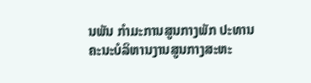ນພັນ ກໍາມະການສູນກາງພັກ ປະທານຄະນະບໍລິຫານງານສູນກາງສະຫະ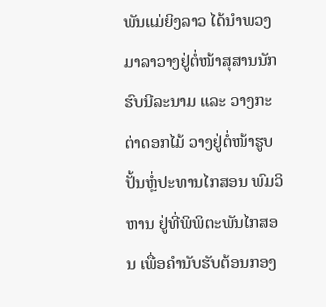ພັນແມ່ຍິງລາວ ໄດ້ນໍາພວງມາລາວາງຢູ່ຕໍ່ໜ້າສຸສານນັກຮົບນີລະນາມ ແລະ ວາງກະຕ່າດອກໄມ້ ວາງຢູ່ຕໍ່ໜ້າຮູບປັ້ນຫຼໍ່ປະທານໄກສອນ ພົມວິຫານ ຢູ່ທີ່ພິພິຕະພັນໄກສອນ ເພື່ອຄໍານັບຮັບຕ້ອນກອງ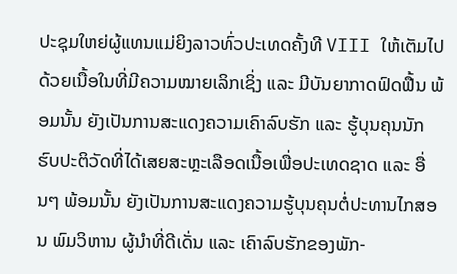ປະຊຸມໃຫຍ່ຜູ້ແທນແມ່ຍິງລາວທົ່ວປະເທດຄັ້ງທີ VIII ໃຫ້ເຕັມໄປດ້ວຍເນື້ອໃນທີ່ມີຄວາມໝາຍເລິກເຊິ່ງ ແລະ ມີບັນຍາກາດຟົດຟື້ນ ພ້ອມນັ້ນ ຍັງເປັນການສະແດງຄວາມເຄົາລົບຮັກ ແລະ ຮູ້ບຸນຄຸນນັກຮົບປະຕິວັດທີ່ໄດ້ເສຍສະຫຼະເລືອດເນື້ອເພື່ອປະເທດຊາດ ແລະ ອື່ນໆ ພ້ອມນັ້ນ ຍັງເປັນການສະແດງຄວາມຮູ້ບຸນຄຸນຕໍ່ປະທານໄກສອນ ພົມວິຫານ ຜູ້ນໍາທີ່ດີເດັ່ນ ແລະ ເຄົາລົບຮັກຂອງພັກ-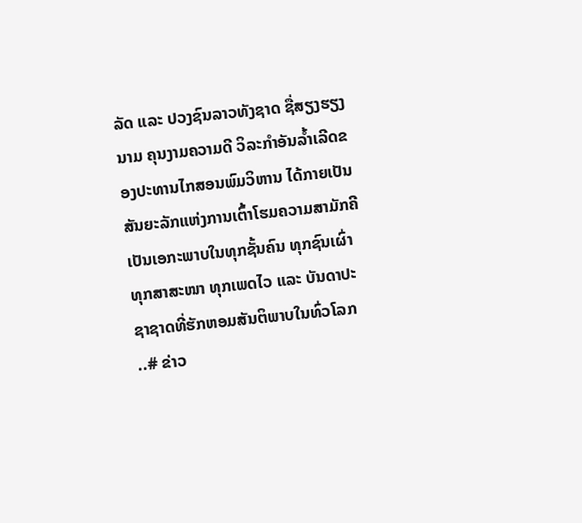ລັດ ແລະ ປວງຊົນລາວທັງຊາດ ຊື່ສຽງຮຽງນາມ ຄຸນງາມຄວາມດີ ວິລະກໍາອັນລໍ້າເລີດຂອງປະທານໄກສອນພົມວິຫານ ໄດ້ກາຍເປັນສັນຍະລັກແຫ່ງການເຕົ້າໂຮມຄວາມສາມັກຄີເປັນເອກະພາບໃນທຸກຊັ້ນຄົນ ທຸກຊົນເຜົ່າ ທຸກສາສະໜາ ທຸກເພດໄວ ແລະ ບັນດາປະຊາຊາດທີ່ຮັກຫອມສັນຕິພາບໃນທົ່ວໂລກ
..# ຂ່າວ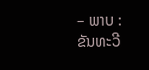– ພາບ : ຂັນທະວີ